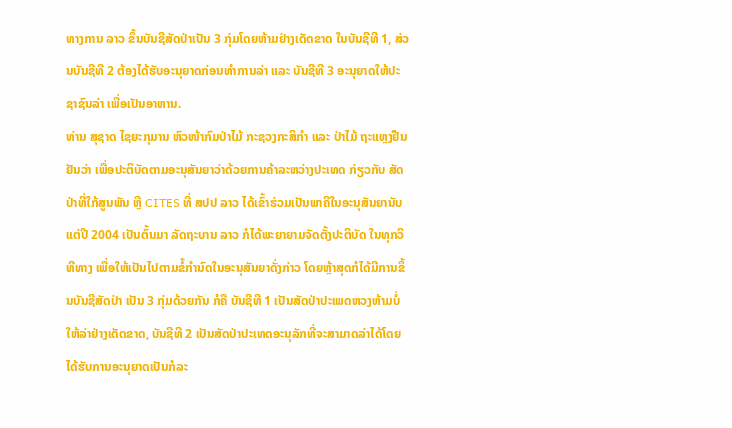ທາງການ ລາວ ຂຶ້ນບັນຊີສັດປ່າເປັນ 3 ກຸ່ມໂດຍຫ້າມຢ່າງເດັດຂາດ ໃນບັນຊີທີ 1, ສ່ວນບັນຊີທີ 2 ຕ້ອງໄດ້ຮັບອະນຸຍາດກ່ອນທຳການລ່າ ແລະ ບັນຊີທີ 3 ອະນຸຍາດໃຫ້ປະຊາຊົນລ່າ ເພື່ອເປັນອາຫານ.
ທ່ານ ສຸຊາດ ໄຊຍະກຸມານ ຫົວໜ້າກົມປ່າໄມ້ ກະຊວງກະສິກຳ ແລະ ປ່າໄມ້ ຖະແຫຼງຢືນຢັນວ່າ ເພື່ອປະຕິບັດຕາມອະນຸສັນຍາວ່າດ້ວຍການຄ້າລະຫວ່າງປະເທດ ກ່ຽວກັບ ສັດປ່າທີ່ໃກ້ສູນພັນ ຫຼື CITES ທີ່ ສປປ ລາວ ໄດ້ເຂົ້າຮ່ວມເປັນພາຄີໃນອະນຸສັນຍານັບແຕ່ປີ 2004 ເປັນຕົ້ນມາ ລັດຖະບານ ລາວ ກໍໄດ້ພະຍາຍາມຈັດຕັ້ງປະຕິບັດ ໃນທຸກວິທີທາງ ເພື່ອໃຫ້ເປັນໄປຕາມຂໍ້ກຳນົດໃນອະນຸສັນຍາດັ່ງກ່າວ ໂດຍຫຼ້າສຸດກໍໄດ້ມີການຂຶ້ນບັນຊີສັດປ່າ ເປັນ 3 ກຸ່ມດ້ວຍກັນ ກໍຄື ບັນຊີທີ 1 ເປັນສັດປ່າປະເພດຫວງຫ້າມບໍ່ໃຫ້ລ່າຢ່າງເດັດຂາດ, ບັນຊີທີ 2 ເປັນສັດປ່າປະເທດອະນຸລັກທີ່ຈະສາມາດລ່າໄດ້ໂດຍໄດ້ຮັບການອະນຸຍາດເປັນກໍລະ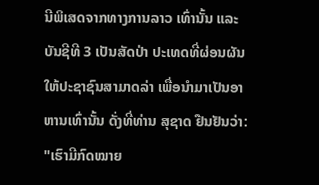ນີພິເສດຈາກທາງການລາວ ເທົ່ານັ້ນ ແລະ ບັນຊີທີ 3 ເປັນສັດປ່າ ປະເທດທີ່ຜ່ອນຜັນໃຫ້ປະຊາຊົນສາມາດລ່າ ເພື່ອນຳມາເປັນອາຫານເທົ່ານັ້ນ ດັ່ງທີ່ທ່ານ ສຸຊາດ ຢືນຢັນວ່າ:
"ເຮົາມີກົດໝາຍ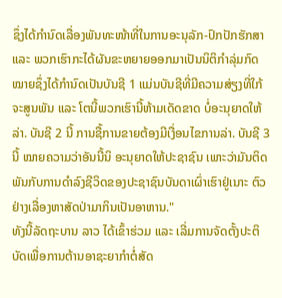ຊຶ່ງໄດ້ກຳນົດເລື່ອງພັນທະໜ້າທີ່ໃນການອະນຸລັກ-ປົກປັກຮັກສາ ແລະ ພວກເຮົາກະໄດ້ຜັນຂະຫຍາຍອອກມາເປັນນິຕິກຳລຸ່ມກົດໝາຍຊຶ່ງໄດ້ກຳນົດເປັນບັນຊີ 1 ແມ່ນບັນຊີທີ່ມີຄວາມສ່ຽງທີ່ໃກ້ຈະສູນພັນ ແລະ ໂຕນີ້ພວກເຮົານີ້ຫ້າມເດັດຂາດ ບໍ່ອະນຸຍາດໃຫ້ລ່າ. ບັນຊີ 2 ນີ້ ການຊື້ການຂາຍຕ້ອງມີເງື່ອນໄຂການລ່າ. ບັນຊີ 3 ນີ້ ໝາຍຄວາມວ່າອັນນີ້ນິ ອະນຸຍາດໃຫ້ປະຊາຊົນ ເພາະວ່າມັນຕິດພັນກັບການດຳລົງຊີວິດຂອງປະຊາຊົນບັນດາເຜົ່າເຮົາຢູ່ເນາະ ຕົວຢ່າງເລື່ອງຫາສັດປ່າມາກິນເປັນອາຫານ."
ທັງນີ້ລັດຖະບານ ລາວ ໄດ້ເຂົ້າຮ່ວມ ແລະ ເລີ່ມການຈັດຕັ້ງປະຕິບັດເພື່ອການຕ້ານອາຊະຍາກຳຕໍ່ສັດ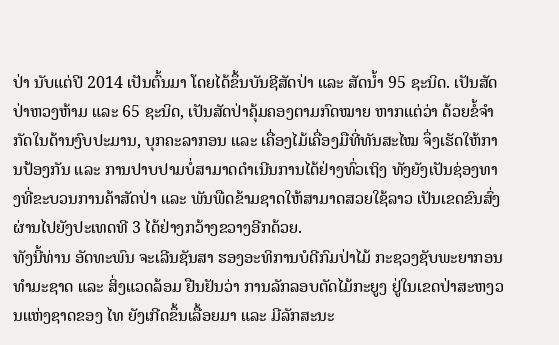ປ່າ ນັບແຕ່ປີ 2014 ເປັນຕົ້ນມາ ໂດຍໄດ້ຂຶ້ນບັນຊີສັດປ່າ ແລະ ສັດນ້ຳ 95 ຊະນິດ. ເປັນສັດປ່າຫວງຫ້າມ ແລະ 65 ຊະນິດ, ເປັນສັດປ່າຄຸ້ມຄອງຕາມກົດໝາຍ ຫາກແຕ່ວ່າ ດ້ວຍຂໍ້ຈຳກັດໃນດ້ານງົບປະມານ, ບຸກຄະລາກອນ ແລະ ເຄື່ອງໄມ້ເຄື່ອງມືທີ່ທັນສະໄໝ ຈຶ່ງເຮັດໃຫ້ການປ້ອງກັນ ແລະ ການປາບປາມບໍ່ສາມາດດຳເນີນການໄດ້ຢ່າງທົ່ວເຖິງ ທັງຍັງເປັນຊ່ອງທາງທີ່ຂະບວນການຄ້າສັດປ່າ ແລະ ພັນພືດຂ້າມຊາດໃຫ້ສາມາດສວຍໃຊ້ລາວ ເປັນເຂດຂົນສົ່ງຜ່ານໄປຍັງປະເທດທີ 3 ໄດ້ຢ່າງກວ້າງຂວາງອີກດ້ວຍ.
ທັງນີ້ທ່ານ ອັດທະພົນ ຈະເລີນຊັນສາ ຮອງອະທິການບໍດີກົມປ່າໄມ້ ກະຊວງຊັບພະຍາກອນທຳມະຊາດ ແລະ ສິ່ງແວດລ້ອມ ຢືນຢັນວ່າ ການລັກລອບຕັດໄມ້ກະຍູງ ຢູ່ໃນເຂດປ່າສະຫງວນແຫ່ງຊາດຂອງ ໄທ ຍັງເກີດຂຶ້ນເລື້ອຍມາ ແລະ ມີລັກສະນະ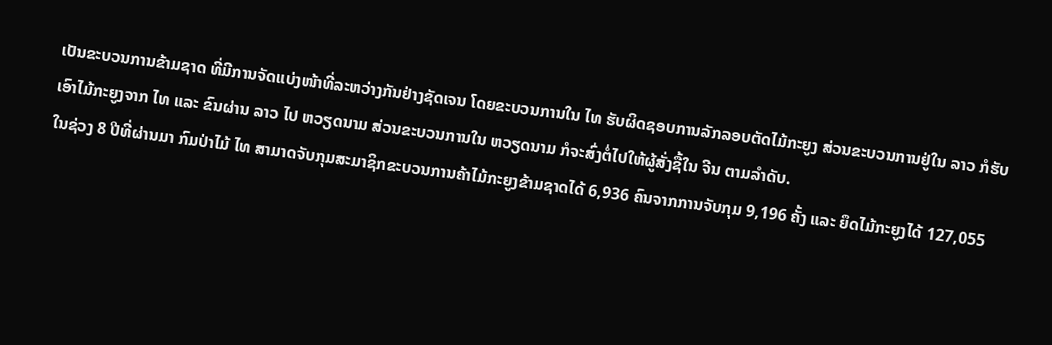ເປັນຂະບວນການຂ້າມຊາດ ທີ່ມີການຈັດແບ່ງໜ້າທີ່ລະຫວ່າງກັນຢ່າງຊັດເຈນ ໂດຍຂະບວນການໃນ ໄທ ຮັບຜິດຊອບການລັກລອບຕັດໄມ້ກະຍູງ ສ່ວນຂະບວນການຢູ່ໃນ ລາວ ກໍຮັບເອົາໄມ້ກະຍູງຈາກ ໄທ ແລະ ຂົນຜ່ານ ລາວ ໄປ ຫວຽດນາມ ສ່ວນຂະບວນການໃນ ຫວຽດນາມ ກໍຈະສົ່ງຕໍ່ໄປໃຫ້ຜູ້ສັ່ງຊື້ໃນ ຈີນ ຕາມລຳດັບ.
ໃນຊ່ວງ 8 ປີທີ່ຜ່ານມາ ກົມປ່າໄມ້ ໄທ ສາມາດຈັບກຸມສະມາຊິກຂະບວນການຄ້າໄມ້ກະຍູງຂ້າມຊາດໄດ້ 6,936 ຄົນຈາກການຈັບກຸມ 9,196 ຄັ້ງ ແລະ ຍຶດໄມ້ກະຍູງໄດ້ 127,055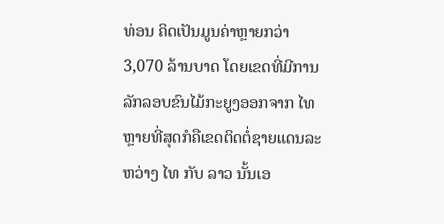ທ່ອນ ຄິດເປັນມູນຄ່າຫຼາຍກວ່າ 3,070 ລ້ານບາດ ໂດຍເຂດທີ່ມີການລັກລອບຂົນໄມ້ກະຍູງອອກຈາກ ໄທ ຫຼາຍທີ່ສຸດກໍຄືເຂດຕິດຕໍ່ຊາຍແດນລະຫວ່າງ ໄທ ກັບ ລາວ ນັ້ນເອ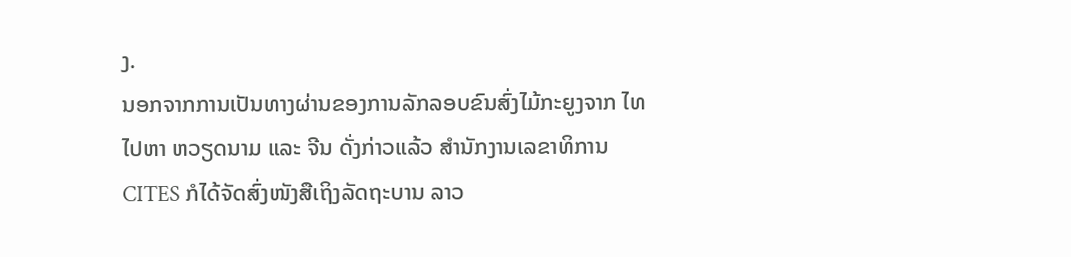ງ.
ນອກຈາກການເປັນທາງຜ່ານຂອງການລັກລອບຂົນສົ່ງໄມ້ກະຍູງຈາກ ໄທ ໄປຫາ ຫວຽດນາມ ແລະ ຈີນ ດັ່ງກ່າວແລ້ວ ສຳນັກງານເລຂາທິການ CITES ກໍໄດ້ຈັດສົ່ງໜັງສືເຖິງລັດຖະບານ ລາວ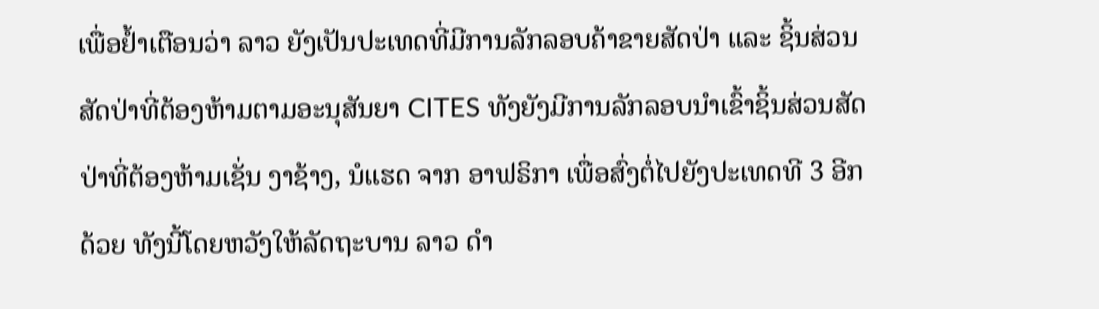ເພື່ອຢ້ຳເຕືອນວ່າ ລາວ ຍັງເປັນປະເທດທີ່ມີການລັກລອບຄ້າຂາຍສັດປ່າ ແລະ ຊິ້ນສ່ວນສັດປ່າທີ່ຕ້ອງຫ້າມຕາມອະນຸສັນຍາ CITES ທັງຍັງມີການລັກລອບນຳເຂົ້າຊິ້ນສ່ວນສັດປ່າທີ່ຕ້ອງຫ້າມເຊັ່ນ ງາຊ້າງ, ນໍແຮດ ຈາກ ອາຟຣິກາ ເພື່ອສົ່ງຕໍ່ໄປຍັງປະເທດທີ 3 ອີກດ້ວຍ ທັງນີ້ໂດຍຫວັງໃຫ້ລັດຖະບານ ລາວ ດຳ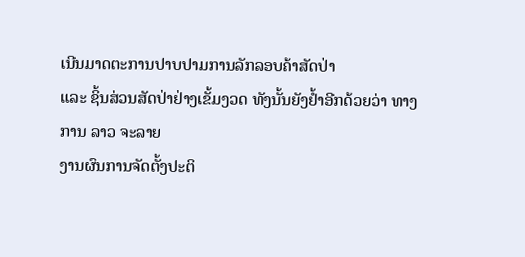ເນີນມາດຕະການປາບປາມການລັກລອບຄ້າສັດປ່າ
ແລະ ຊິ້ນສ່ວນສັດປ່າຢ່າງເຂັ້ມງວດ ທັງນັ້ນຍັງຢ້ຳອີກດ້ວຍວ່າ ທາງການ ລາວ ຈະລາຍ
ງານຜົນການຈັດຕັ້ງປະຕິ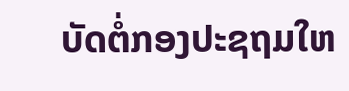ບັດຕໍ່ກອງປະຊຖມໃຫ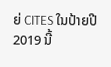ຍ່ CITES ໃນປ້າຍປີ 2019 ນີ້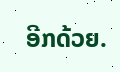ອີກດ້ວຍ.